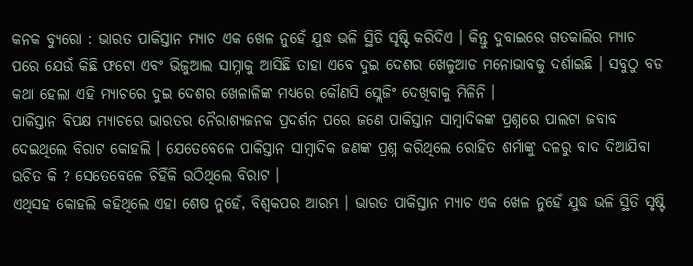କନକ ବ୍ୟୁରୋ : ଭାରତ ପାକିସ୍ତାନ ମ୍ୟାଚ ଏକ ଖେଳ ନୁହେଁ ଯୁଦ୍ଧ ଭଳି ସ୍ଥିତି ସୃଷ୍ଟି କରିଦିଏ । କିନ୍ତୁ ଦୁବାଇରେ ଗତକାଲିର ମ୍ୟାଚ ପରେ ଯେଉଁ କିଛି ଫଟୋ ଏବଂ ଭିଜୁଆଲ ସାମ୍ନାକୁ ଆସିଛି ତାହା ଏବେ ଦୁଇ ଦେଶର ଖେଳୁଆଡ ମନୋଭାବକୁ ଦର୍ଶାଇଛି । ସବୁଠୁ ବଡ କଥା ହେଲା ଏହି ମ୍ୟାଚରେ ଦୁଇ ଦେଶର ଖେଳାଳିଙ୍କ ମଧ୍ୟରେ କୌଣସି ସ୍ଲେଜିଂ ଦେଖିବାକୁ ମିଳିନି ।
ପାକିସ୍ତାନ ବିପକ୍ଷ ମ୍ୟାଚରେ ଭାରତର ନୈରାଶ୍ୟଜନକ ପ୍ରଦର୍ଶନ ପରେ ଜଣେ ପାକିସ୍ତାନ ସାମ୍ବାଦିକଙ୍କ ପ୍ରଶ୍ନରେ ପାଲଟା ଜବାବ ଦେଇଥିଲେ ବିରାଟ କୋହଲି । ଯେତେବେଳେ ପାକିସ୍ତାନ ସାମ୍ବାଦିକ ଜଣଙ୍କ ପ୍ରଶ୍ନ କରିଥିଲେ ରୋହିତ ଶର୍ମାଙ୍କୁ ଦଳରୁ ବାଦ ଦିଆଯିବା ଉଚିତ କି ? ସେତେବେଳେ ଚିହିଁକି ଉଠିଥିଲେ ବିରାଟ ।
ଏଥିସହ କୋହଲି କହିଥିଲେ ଏହା ଶେଷ ନୁହେଁ, ବିଶ୍ୱକପର ଆରମ୍ଭ । ଭାରତ ପାକିସ୍ତାନ ମ୍ୟାଚ ଏକ ଖେଳ ନୁହେଁ ଯୁଦ୍ଧ ଭଳି ସ୍ଥିତି ସୃଷ୍ଟି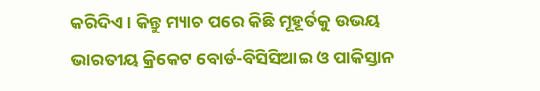କରିଦିଏ । କିନ୍ତୁ ମ୍ୟାଚ ପରେ କିଛି ମୂହୂର୍ତକୁ ଉଭୟ ଭାରତୀୟ କ୍ରିକେଟ ବୋର୍ଡ-ବିସିସିଆଇ ଓ ପାକିସ୍ତାନ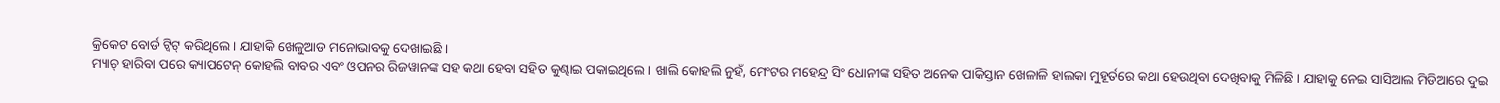କ୍ରିକେଟ ବୋର୍ଡ ଟ୍ୱିଟ୍ କରିଥିଲେ । ଯାହାକି ଖେଳୁଆଡ ମନୋଭାବକୁ ଦେଖାଇଛି ।
ମ୍ୟାଚ୍ ହାରିବା ପରେ କ୍ୟାପଟେନ୍ କୋହଲି ବାବର ଏବଂ ଓପନର ରିଜୱାନଙ୍କ ସହ କଥା ହେବା ସହିତ କୁଣ୍ଢାଇ ପକାଇଥିଲେ । ଖାଲି କୋହଲି ନୁହଁ, ମେଂଟର ମହେନ୍ଦ୍ର ସିଂ ଧୋନୀଙ୍କ ସହିତ ଅନେକ ପାକିସ୍ତାନ ଖେଳାଳି ହାଲକା ମୁହୂର୍ତରେ କଥା ହେଉଥିବା ଦେଖିବାକୁ ମିଳିଛି । ଯାହାକୁ ନେଇ ସାସିଆଲ ମିଡିଆରେ ଦୁଇ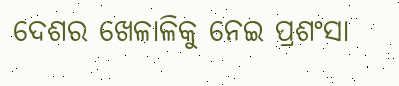ଦେଶର ଖେଳାଳିକୁ ନେଇ ପ୍ରଶଂସା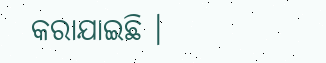କରାଯାଇଛି ।